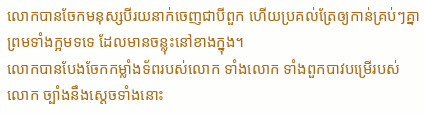លោកបានចែកមនុស្សបីរយនាក់ចេញជាបីពួក ហើយប្រគល់ត្រែឲ្យកាន់គ្រប់ៗគ្នា ព្រមទាំងក្អមទទេ ដែលមានចន្លុះនៅខាងក្នុង។
លោកបានបែងចែកកម្លាំងទ័ពរបស់លោក ទាំងលោក ទាំងពួកបាវបម្រើរបស់លោក ច្បាំងនឹងស្ដេចទាំងនោះ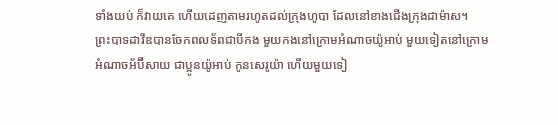ទាំងយប់ ក៏វាយគេ ហើយដេញតាមរហូតដល់ក្រុងហូបា ដែលនៅខាងជើងក្រុងដាម៉ាស។
ព្រះបាទដាវីឌបានចែកពលទ័ពជាបីកង មួយកងនៅក្រោមអំណាចយ៉ូអាប់ មួយទៀតនៅក្រោមអំណាចអ័ប៊ីសាយ ជាប្អូនយ៉ូអាប់ កូនសេរូយ៉ា ហើយមួយទៀ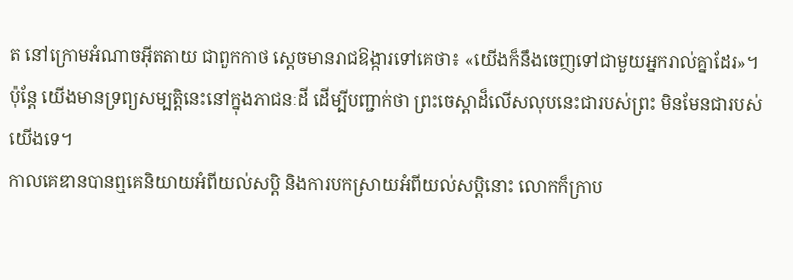ត នៅក្រោមអំណាចអ៊ីតតាយ ជាពួកកាថ ស្ដេចមានរាជឱង្ការទៅគេថា៖ «យើងក៏នឹងចេញទៅជាមួយអ្នករាល់គ្នាដែរ»។
ប៉ុន្ដែ យើងមានទ្រព្យសម្បត្តិនេះនៅក្នុងភាជនៈដី ដើម្បីបញ្ជាក់ថា ព្រះចេស្ដាដ៏លើសលុបនេះជារបស់ព្រះ មិនមែនជារបស់យើងទេ។
កាលគេឌានបានឮគេនិយាយអំពីយល់សប្តិ និងការបកស្រាយអំពីយល់សប្ដិនោះ លោកក៏ក្រាប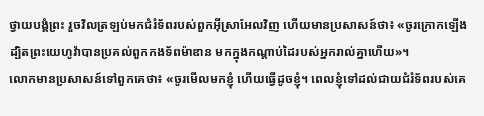ថ្វាយបង្គំព្រះ រួចវិលត្រឡប់មកជំរំទ័ពរបស់ពួកអ៊ីស្រាអែលវិញ ហើយមានប្រសាសន៍ថា៖ «ចូរក្រោកឡើង ដ្បិតព្រះយេហូវ៉ាបានប្រគល់ពួកកងទ័ពម៉ាឌាន មកក្នុងកណ្ដាប់ដៃរបស់អ្នករាល់គ្នាហើយ»។
លោកមានប្រសាសន៍ទៅពួកគេថា៖ «ចូរមើលមកខ្ញុំ ហើយធ្វើដូចខ្ញុំ។ ពេលខ្ញុំទៅដល់ជាយជំរំទ័ពរបស់គេ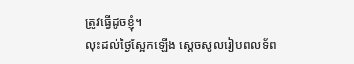ត្រូវធ្វើដូចខ្ញុំ។
លុះដល់ថ្ងៃស្អែកឡើង ស្ដេចសូលរៀបពលទ័ព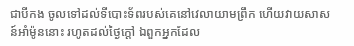ជាបីកង ចូលទៅដល់ទីបោះទ័ពរបស់គេនៅវេលាយាមព្រឹក ហើយវាយសាសន៍អាំម៉ូននោះ រហូតដល់ថ្ងៃក្តៅ ឯពួកអ្នកដែល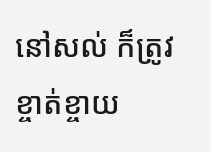នៅសល់ ក៏ត្រូវខ្ចាត់ខ្ចាយ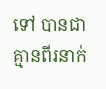ទៅ បានជាគ្មានពីរនាក់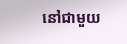នៅជាមួយ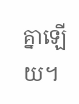គ្នាឡើយ។